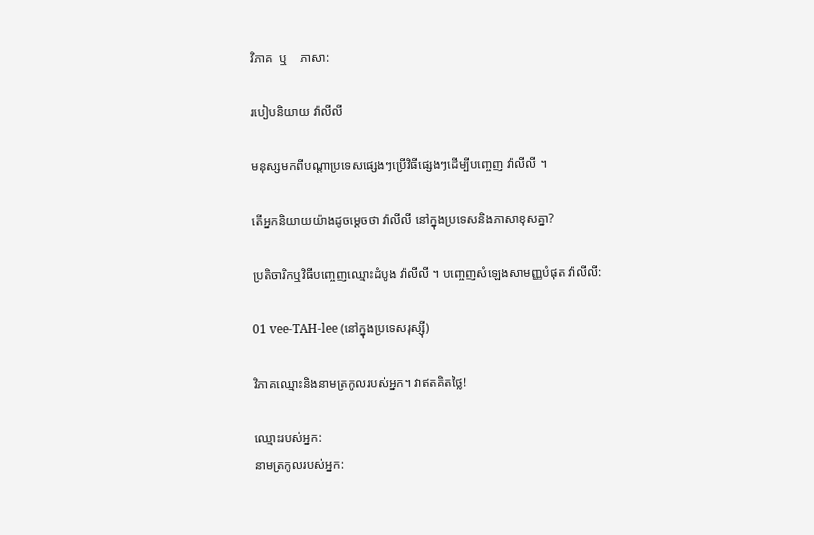វិភាគ  ឬ    ភាសា:

របៀបនិយាយ វ៉ាលីលី

មនុស្សមកពីបណ្តាប្រទេសផ្សេងៗប្រើវិធីផ្សេងៗដើម្បីបញ្ចេញ វ៉ាលីលី ។

តើអ្នកនិយាយយ៉ាងដូចម្តេចថា វ៉ាលីលី នៅក្នុងប្រទេសនិងភាសាខុសគ្នា?

ប្រតិចារិកឬវិធីបញ្ចេញឈ្មោះដំបូង វ៉ាលីលី ។ បញ្ចេញសំឡេងសាមញ្ញបំផុត វ៉ាលីលី:

01 vee-TAH-lee (នៅក្នុងប្រទេសរុស្ស៊ី)

វិភាគឈ្មោះនិងនាមត្រកូលរបស់អ្នក។ វាឥតគិតថ្លៃ!

ឈ្មោះរបស់អ្នក:
នាមត្រកូលរបស់អ្នក: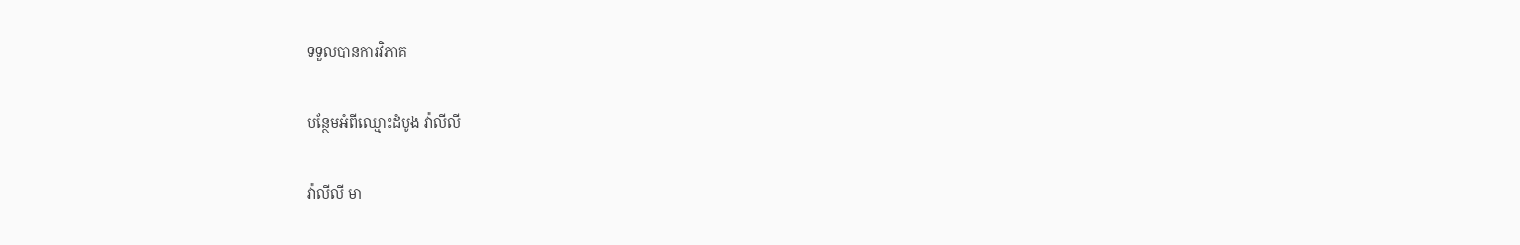ទទួលបានការវិភាគ

បន្ថែមអំពីឈ្មោះដំបូង វ៉ាលីលី

វ៉ាលីលី មា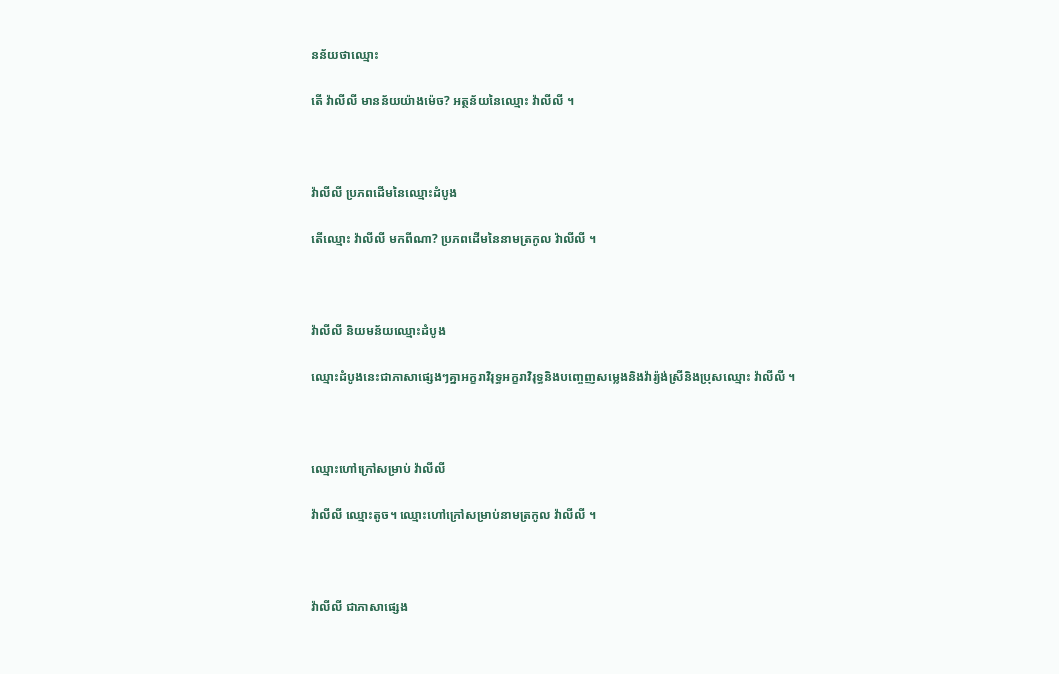នន័យថាឈ្មោះ

តើ វ៉ាលីលី មានន័យយ៉ាងម៉េច? អត្ថន័យនៃឈ្មោះ វ៉ាលីលី ។



វ៉ាលីលី ប្រភពដើមនៃឈ្មោះដំបូង

តើឈ្មោះ វ៉ាលីលី មកពីណា? ប្រភពដើមនៃនាមត្រកូល វ៉ាលីលី ។



វ៉ាលីលី និយមន័យឈ្មោះដំបូង

ឈ្មោះដំបូងនេះជាភាសាផ្សេងៗគ្នាអក្ខរាវិរុទ្ធអក្ខរាវិរុទ្ធនិងបញ្ចេញសម្លេងនិងវ៉ារ្យ៉ង់ស្រីនិងប្រុសឈ្មោះ វ៉ាលីលី ។



ឈ្មោះហៅក្រៅសម្រាប់ វ៉ាលីលី

វ៉ាលីលី ឈ្មោះតូច។ ឈ្មោះហៅក្រៅសម្រាប់នាមត្រកូល វ៉ាលីលី ។



វ៉ាលីលី ជាភាសាផ្សេង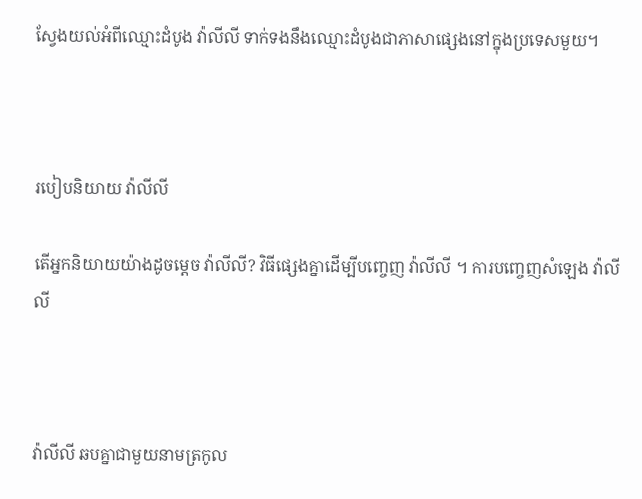ស្វែងយល់អំពីឈ្មោះដំបូង វ៉ាលីលី ទាក់ទងនឹងឈ្មោះដំបូងជាភាសាផ្សេងនៅក្នុងប្រទេសមួយ។



របៀបនិយាយ វ៉ាលីលី

តើអ្នកនិយាយយ៉ាងដូចម្តេច វ៉ាលីលី? វិធីផ្សេងគ្នាដើម្បីបញ្ចេញ វ៉ាលីលី ។ ការបញ្ចេញសំឡេង វ៉ាលីលី



វ៉ាលីលី ឆបគ្នាជាមួយនាមត្រកូល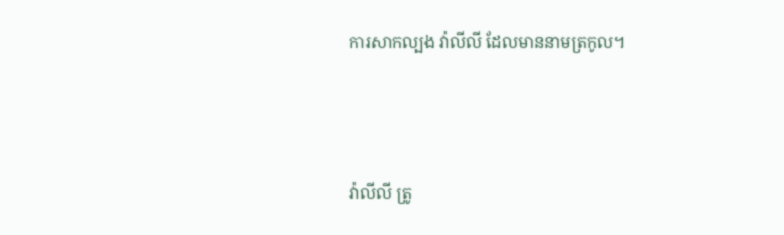ការសាកល្បង វ៉ាលីលី ដែលមាននាមត្រកូល។



វ៉ាលីលី ត្រូ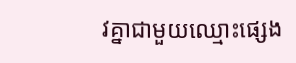វគ្នាជាមួយឈ្មោះផ្សេង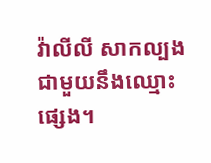វ៉ាលីលី សាកល្បងជាមួយនឹងឈ្មោះផ្សេង។